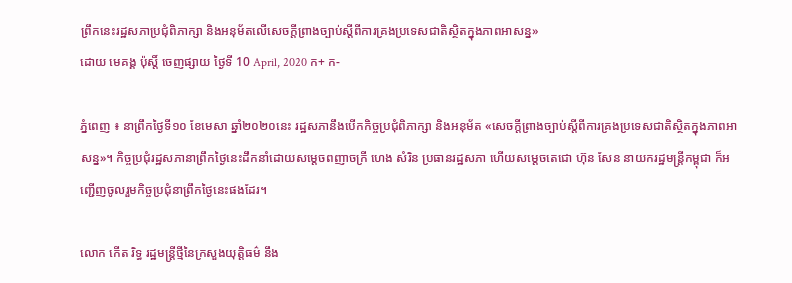ព្រឹកនេះរដ្ឋសភាប្រជុំពិភាក្សា និងអនុម័តលើសេចក្តីព្រាងច្បាប់ស្តីពីការគ្រងប្រទេសជាតិស្ថិតក្នុងភាពអាសន្ន»
ដោយ មេគង្គ ប៉ុស្តិ៍ ចេញផ្សាយ ថ្ងៃទី 10 April, 2020 ក+ ក-

ភ្នំពេញ ៖ នាព្រឹកថ្ងៃទី១០ ខែមេសា ឆ្នាំ២០២០នេះ រដ្ឋសភានឹងបើកកិច្ចប្រជុំពិភាក្សា និងអនុម័ត «សេចក្តីព្រាងច្បាប់ស្តីពីការគ្រងប្រទេសជាតិស្ថិតក្នុងភាពអាសន្ន»។ កិច្ចប្រជុំរដ្ឋសភានាព្រឹកថ្ងៃនេះដឹកនាំដោយសម្តេចពញាចក្រី ហេង សំរិន ប្រធានរដ្ឋសភា ហើយសម្តេចតេជោ ហ៊ុន សែន នាយករដ្ឋមន្ត្រីកម្ពុជា ក៏អញ្ជើញចូលរួមកិច្ចប្រជុំនាព្រឹកថ្ងៃនេះផងដែរ។

លោក កើត រិទ្ធ រដ្ឋមន្ត្រីថ្មីនៃក្រសួងយុត្តិធម៌ នឹង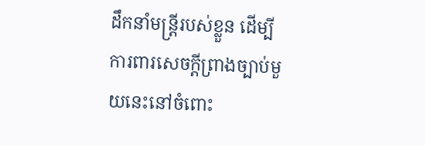ដឹកនាំមន្ត្រីរបស់ខ្លួន ដើម្បីការពារសេចក្តីព្រាងច្បាប់មួយនេះនៅចំពោះ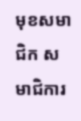មុខសមាជិក សមាជិការ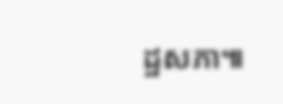ដ្ឋសភា៕